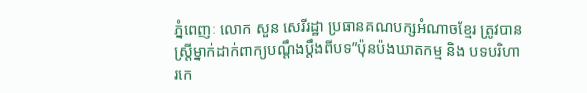ភ្នំពេញៈ លោក សួន សេរីរដ្ឋា ប្រធានគណបក្សអំណាចខ្មែរ ត្រូវបានស្ត្រីម្នាក់ដាក់ពាក្យបណ្ដឹងប្តឹងពីបទ”ប៉ុនប៉ងឃាតកម្ម និង បទបរិហារកេ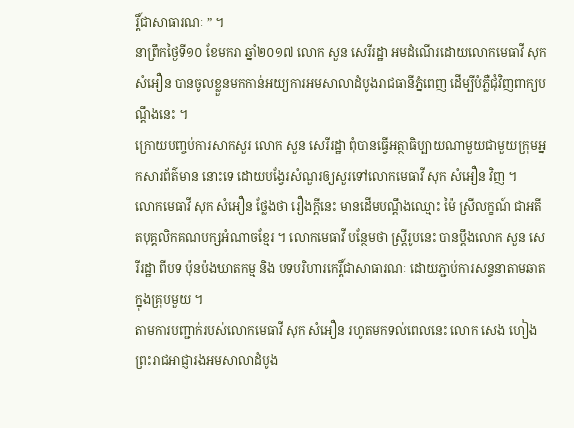រ្តិ៍ជាសាធារណៈ ” ។
នាព្រឹកថ្ងៃទី១០ ខែមករា ឆ្នាំ២០១៧ លោក សួន សេរីរដ្ឋា អមដំណើរដោយលោកមេធាវី សុក សំអឿន បានចូលខ្លួនមកកាន់អយ្យការអមសាលាដំបូងរាជធានីភ្នំពេញ ដើម្បីបំភ្លឺជុំវិញពាក្យបណ្ដឹងនេះ ។
ក្រោយបញ្ចប់ការសាកសួរ លោក សួន សេរីរដ្ឋា ពុំបានធ្វើអត្ថាធិប្បាយណាមួយជាមួយក្រុមអ្នកសារព័ត៌មាន នោះទេ ដោយបង្វែរសំណួរឲ្យសួរទៅលោកមេធាវី សុក សំអឿន វិញ ។
លោកមេធាវី សុក សំអឿន ថ្លែងថា រឿងក្ដីនេះ មានដើមបណ្ដឹងឈ្មោះ ម៉ៃ ស្រីលក្ខណ៍ ជាអតីតបុគ្គលិកគណបក្សអំណាចខ្មែរ ។ លោកមេធាវី បន្ថែមថា ស្ត្រីរូបនេះ បានប្តឹងលោក សួន សេរីរដ្ឋា ពីបទ ប៉ុនប៉ងឃាតកម្ម និង បទបរិហារកេរ្តិ៍ជាសាធារណៈ ដោយភ្ជាប់ការសន្ទនាតាមឆាត ក្នុងគ្រុបមួយ ។
តាមការបញ្ជាក់របស់លោកមេធាវី សុក សំអឿន រហូតមកទល់ពេលនេះ លោក សេង ហៀង ព្រះរាជអាជ្ញារងអមសាលាដំបូង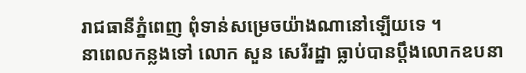រាជធានីភ្នំពេញ ពុំទាន់សម្រេចយ៉ាងណានៅឡើយទេ ។
នាពេលកន្លងទៅ លោក សួន សេរីរដ្ឋា ធ្លាប់បានប្តឹងលោកឧបនា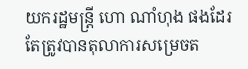យករដ្ឋមន្ត្រី ហោ ណាំហុង ផងដែរ តែត្រូវបានតុលាការសម្រេចត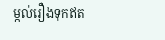ម្កល់រឿងទុកឥត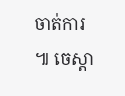ចាត់ការ ៕ ចេស្តា